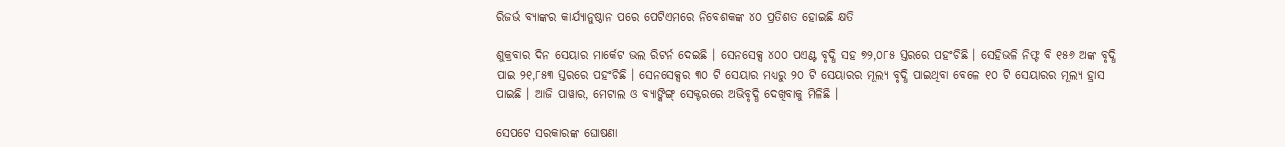ରିଜର୍ଭ ବ୍ୟାଙ୍କର କାର୍ଯ୍ୟାନୁଷ୍ଠାନ ପରେ ପେଟିଏମରେ ନିବେଶକଙ୍କ ୪୦ ପ୍ରତିଶତ ହୋଇଛି କ୍ଷତି

ଶୁକ୍ରବାର ଦିନ ସେୟାର ମାର୍କେଟ ଭଲ ରିଟର୍ନ ଦେଇଛି । ସେନସେକ୍ସ ୪୦୦ ପଏଣ୍ଟ ବୃଦ୍ଧି ସହ ୭୨,୦୮୫ ସ୍ତରରେ ପହଂଚିଛି । ସେହିଭଳି ନିଫ୍ଟ ବି ୧୫୬ ଅଙ୍କ ବୃଦ୍ଧି ପାଇ ୨୧,୮୫୩ ସ୍ତରରେ ପହଂଚିଛି । ସେନସେକ୍ସର ୩୦ ଟି ସେୟାର ମଧ୍ୟରୁ ୨୦ ଟି ସେୟାରର ମୂଲ୍ୟ ବୃଦ୍ଧି ପାଇଥିବା ବେଳେ ୧୦ ଟି ସେୟାରର ମୂଲ୍ୟ ହ୍ରାସ ପାଇଛି । ଆଜି ପାୱାର, ମେଟାଲ ଓ ବ୍ୟାଙ୍କିଙ୍ଗ୍ ସେକ୍ଟରରେ ଅଭିବୃଦ୍ଧି ଦେଖିବାକୁ ମିଳିଛି ।

ସେପଟେ ସରକାରଙ୍କ ଘୋଷଣା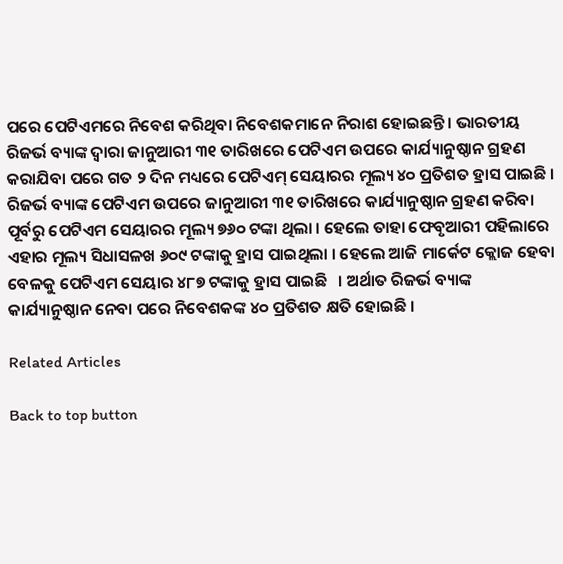ପରେ ପେଟିଏମରେ ନିବେଶ କରିଥିବା ନିବେଶକମାନେ ନିରାଶ ହୋଇଛନ୍ତି । ଭାରତୀୟ ରିଜର୍ଭ ବ୍ୟାଙ୍କ ଦ୍ୱାରା ଜାନୁଆରୀ ୩୧ ତାରିଖରେ ପେଟିଏମ ଉପରେ କାର୍ଯ୍ୟାନୁଷ୍ଠାନ ଗ୍ରହଣ କରାଯିବା ପରେ ଗତ ୨ ଦିନ ମଧ୍ୟରେ ପେଟିଏମ୍ ସେୟାରର ମୂଲ୍ୟ ୪୦ ପ୍ରତିଶତ ହ୍ରାସ ପାଇଛି । ରିଜର୍ଭ ବ୍ୟାଙ୍କ ପେଟିଏମ ଉପରେ ଜାନୁଆରୀ ୩୧ ତାରିଖରେ କାର୍ଯ୍ୟାନୁଷ୍ଠାନ ଗ୍ରହଣ କରିବା ପୂର୍ବରୁ ପେଟିଏମ ସେୟାରର ମୂଲ୍ୟ ୭୬୦ ଟଙ୍କା ଥିଲା । ହେଲେ ତାହା ଫେବୃଆରୀ ପହିଲାରେ ଏହାର ମୂଲ୍ୟ ସିଧାସଳଖ ୬୦୯ ଟଙ୍କାକୁ ହ୍ରାସ ପାଇଥିଲା । ହେଲେ ଆଜି ମାର୍କେଟ କ୍ଲୋଜ ହେବା ବେଳକୁ ପେଟିଏମ ସେୟାର ୪୮୭ ଟଙ୍କାକୁ ହ୍ରାସ ପାଇଛି   । ଅର୍ଥାତ ରିଜର୍ଭ ବ୍ୟାଙ୍କ କାର୍ଯ୍ୟାନୁଷ୍ଠାନ ନେବା ପରେ ନିବେଶକଙ୍କ ୪୦ ପ୍ରତିଶତ କ୍ଷତି ହୋଇଛି ।

Related Articles

Back to top button